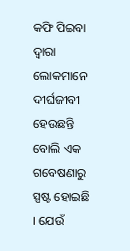କଫି ପିଇବା ଦ୍ୱାରା ଲୋକମାନେ ଦୀର୍ଘଜୀବୀ ହେଉଛନ୍ତି ବୋଲି ଏକ ଗବେଷଣାରୁ ସ୍ପଷ୍ଟ ହୋଇଛି । ଯେଉଁ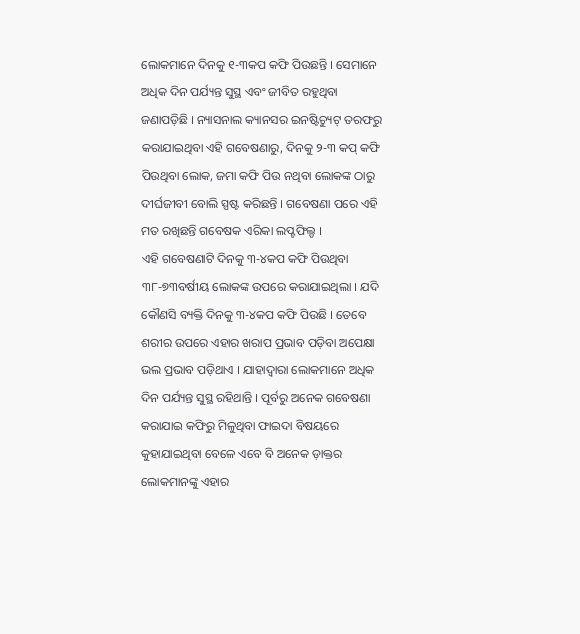ଲୋକମାନେ ଦିନକୁ ୧-୩କପ କଫି ପିଉଛନ୍ତି । ସେମାନେ ଅଧିକ ଦିନ ପର୍ଯ୍ୟନ୍ତ ସୁସ୍ଥ ଏବଂ ଜୀବିତ ରହୁଥିବା ଜଣାପଡ଼ିଛି । ନ୍ୟାସନାଲ କ୍ୟାନସର ଇନଷ୍ଟିଚ୍ୟୁଟ୍ ତରଫରୁ କରାଯାଇଥିବା ଏହି ଗବେଷଣାରୁ, ଦିନକୁ ୨-୩ କପ୍ କଫି ପିଉଥିବା ଲୋକ, ଜମା କଫି ପିଉ ନଥିବା ଲୋକଙ୍କ ଠାରୁ ଦୀର୍ଘଜୀବୀ ବୋଲି ସ୍ପଷ୍ଟ କରିଛନ୍ତି । ଗବେଷଣା ପରେ ଏହି ମତ ରଖିଛନ୍ତି ଗବେଷକ ଏରିକା ଲପ୍ଟଫିଲ୍ଡ ।
ଏହି ଗବେଷଣାଟି ଦିନକୁ ୩-୪କପ କଫି ପିଉଥିବା ୩୮-୭୩ବର୍ଷୀୟ ଲୋକଙ୍କ ଉପରେ କରାଯାଇଥିଲା । ଯଦି କୌଣସି ବ୍ୟକ୍ତି ଦିନକୁ ୩-୪କପ କଫି ପିଉଛି । ତେବେ ଶରୀର ଉପରେ ଏହାର ଖରାପ ପ୍ରଭାବ ପଡ଼ିବା ଅପେକ୍ଷା ଭଲ ପ୍ରଭାବ ପଡ଼ିଥାଏ । ଯାହାଦ୍ୱାରା ଲୋକମାନେ ଅଧିକ ଦିନ ପର୍ଯ୍ୟନ୍ତ ସୁସ୍ଥ ରହିଥାନ୍ତି । ପୂର୍ବରୁ ଅନେକ ଗବେଷଣା କରାଯାଇ କଫିରୁ ମିଳୁଥିବା ଫାଇଦା ବିଷୟରେ କୁହାଯାଇଥିବା ବେଳେ ଏବେ ବି ଅନେକ ଡ଼ାକ୍ତର ଲୋକମାନଙ୍କୁ ଏହାର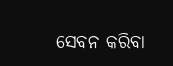ସେବନ କରିବା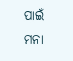ପାଇଁ ମନା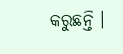କରୁଛନ୍ତି ।